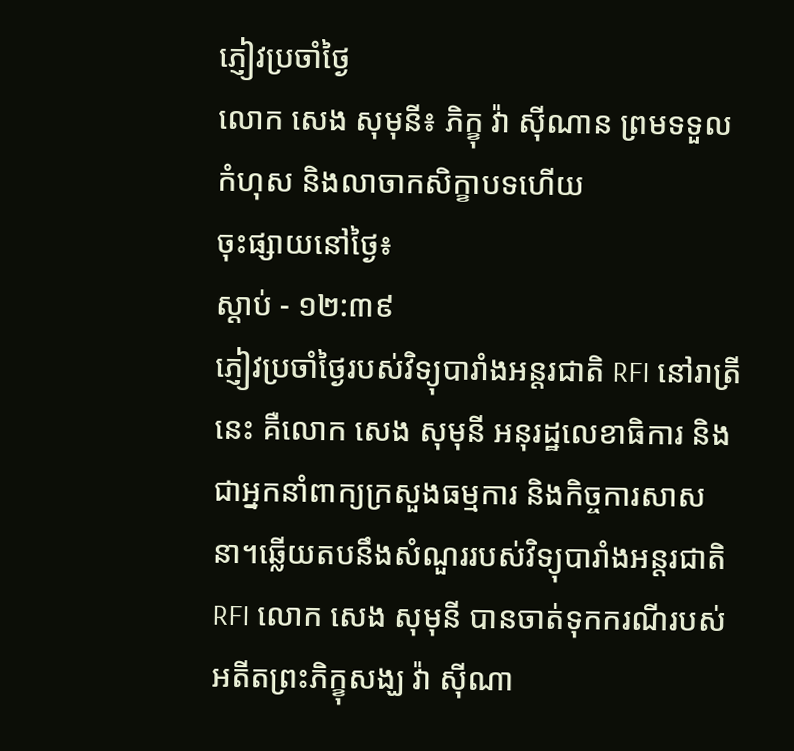ភ្ញៀវប្រចាំថ្ងៃ
លោក សេង សុមុនី៖ ភិក្ខុ វ៉ា ស៊ីណាន ព្រមទទួលកំហុស និងលាចាកសិក្ខាបទហើយ
ចុះផ្សាយនៅថ្ងៃ៖
ស្តាប់ - ១២:៣៩
ភ្ញៀវប្រចាំថ្ងៃរបស់វិទ្យុបារាំងអន្តរជាតិ RFI នៅរាត្រីនេះ គឺលោក សេង សុមុនី អនុរដ្ឋលេខាធិការ និងជាអ្នកនាំពាក្យក្រសួងធម្មការ និងកិច្ចការសាសនា។ឆ្លើយតបនឹងសំណួររបស់វិទ្យុបារាំងអន្តរជាតិ RFI លោក សេង សុមុនី បានចាត់ទុកករណីរបស់អតីតព្រះភិក្ខុសង្ឃ វ៉ា ស៊ីណា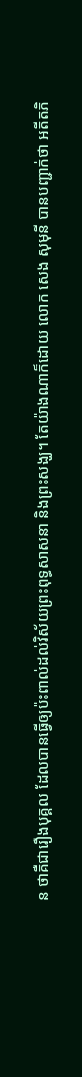ន ថាគឺជារឿងបុគ្គល ដែលបានធ្វើឲ្យប៉ះពាល់ដល់វិស័យព្រះពុទ្ធសាសនា និងព្រះសង្ឃ។ តែយ៉ាងណាក៏ដោយ លោក សេង សុមុនី បានបញ្ជាក់ថា អតីតភិ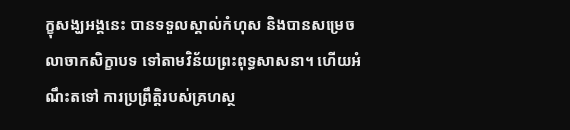ក្ខុសង្ឃអង្គនេះ បានទទួលស្គាល់កំហុស និងបានសម្រេចលាចាកសិក្ខាបទ ទៅតាមវិន័យព្រះពុទ្ធសាសនា។ ហើយអំណឹះតទៅ ការប្រព្រឹត្តិរបស់គ្រហស្ថ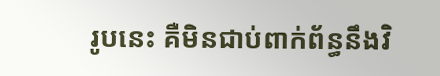រូបនេះ គឺមិនជាប់ពាក់ព័ន្ធនឹងវិ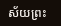ស័យព្រះ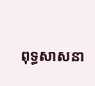ពុទ្ធសាសនា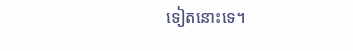ទៀតនោះទេ។